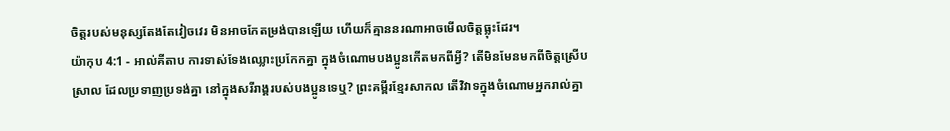ចិត្តរបស់មនុស្សតែងតែវៀចវេរ មិនអាចកែតម្រង់បានឡើយ ហើយក៏គ្មាននរណាអាចមើលចិត្តធ្លុះដែរ។
យ៉ាកុប 4:1 - អាល់គីតាប ការទាស់ទែងឈ្លោះប្រកែកគ្នា ក្នុងចំណោមបងប្អូនកើតមកពីអ្វី? តើមិនមែនមកពីចិត្ដស្រើបស្រាល ដែលប្រទាញប្រទង់គ្នា នៅក្នុងសរីរាង្គរបស់បងប្អូនទេឬ? ព្រះគម្ពីរខ្មែរសាកល តើវិវាទក្នុងចំណោមអ្នករាល់គ្នា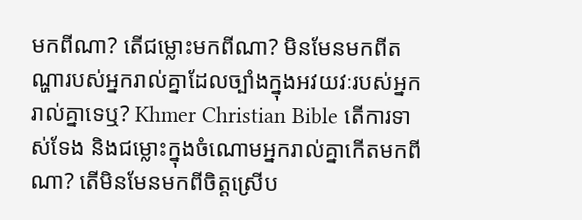មកពីណា? តើជម្លោះមកពីណា? មិនមែនមកពីតណ្ហារបស់អ្នករាល់គ្នាដែលច្បាំងក្នុងអវយវៈរបស់អ្នករាល់គ្នាទេឬ? Khmer Christian Bible តើការទាស់ទែង និងជម្លោះក្នុងចំណោមអ្នករាល់គ្នាកើតមកពីណា? តើមិនមែនមកពីចិត្ដស្រើប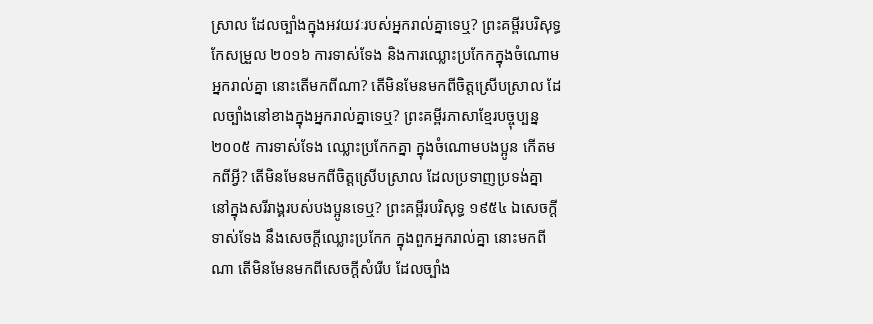ស្រាល ដែលច្បាំងក្នុងអវយវៈរបស់អ្នករាល់គ្នាទេឬ? ព្រះគម្ពីរបរិសុទ្ធកែសម្រួល ២០១៦ ការទាស់ទែង និងការឈ្លោះប្រកែកក្នុងចំណោមអ្នករាល់គ្នា នោះតើមកពីណា? តើមិនមែនមកពីចិត្តស្រើបស្រាល ដែលច្បាំងនៅខាងក្នុងអ្នករាល់គ្នាទេឬ? ព្រះគម្ពីរភាសាខ្មែរបច្ចុប្បន្ន ២០០៥ ការទាស់ទែង ឈ្លោះប្រកែកគ្នា ក្នុងចំណោមបងប្អូន កើតមកពីអ្វី? តើមិនមែនមកពីចិត្តស្រើបស្រាល ដែលប្រទាញប្រទង់គ្នា នៅក្នុងសរីរាង្គរបស់បងប្អូនទេឬ? ព្រះគម្ពីរបរិសុទ្ធ ១៩៥៤ ឯសេចក្ដីទាស់ទែង នឹងសេចក្ដីឈ្លោះប្រកែក ក្នុងពួកអ្នករាល់គ្នា នោះមកពីណា តើមិនមែនមកពីសេចក្ដីសំរើប ដែលច្បាំង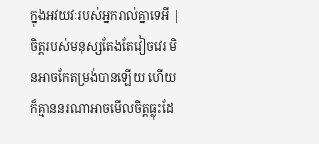ក្នុងអវយវៈរបស់អ្នករាល់គ្នាទេអី |
ចិត្តរបស់មនុស្សតែងតែវៀចវេរ មិនអាចកែតម្រង់បានឡើយ ហើយក៏គ្មាននរណាអាចមើលចិត្តធ្លុះដែ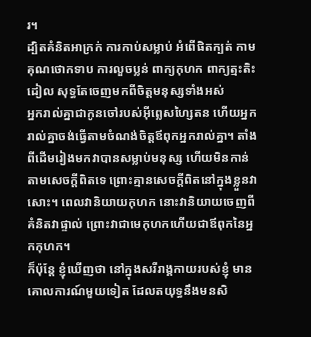រ។
ដ្បិតគំនិតអាក្រក់ ការកាប់សម្លាប់ អំពើផិតក្បត់ កាមគុណថោកទាប ការលួចប្លន់ ពាក្យកុហក ពាក្យត្មះតិះដៀល សុទ្ធតែចេញមកពីចិត្ដមនុស្សទាំងអស់
អ្នករាល់គ្នាជាកូនចៅរបស់អ៊ីព្លេសហ្សៃតន ហើយអ្នករាល់គ្នាចង់ធ្វើតាមចំណង់ចិត្ដឪពុកអ្នករាល់គ្នា។ តាំងពីដើមរៀងមកវាបានសម្លាប់មនុស្ស ហើយមិនកាន់តាមសេចក្ដីពិតទេ ព្រោះគ្មានសេចក្ដីពិតនៅក្នុងខ្លួនវាសោះ។ ពេលវានិយាយកុហក នោះវានិយាយចេញពីគំនិតវាផ្ទាល់ ព្រោះវាជាមេកុហកហើយជាឪពុកនៃអ្នកកុហក។
ក៏ប៉ុន្ដែ ខ្ញុំឃើញថា នៅក្នុងសរីរាង្គកាយរបស់ខ្ញុំ មានគោលការណ៍មួយទៀត ដែលតយុទ្ធនឹងមនសិ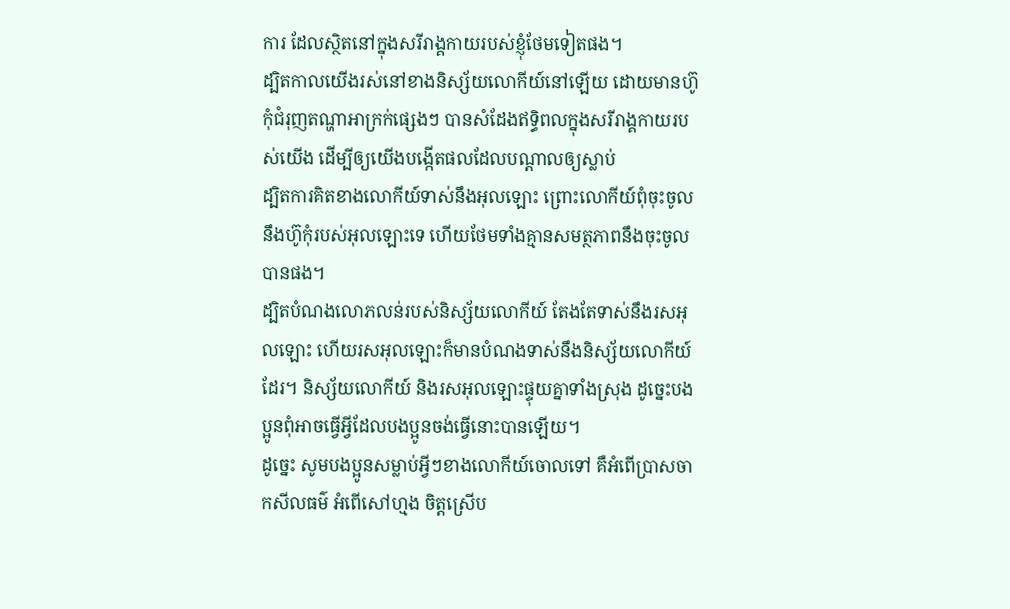ការ ដែលស្ថិតនៅក្នុងសរីរាង្គកាយរបស់ខ្ញុំថែមទៀតផង។
ដ្បិតកាលយើងរស់នៅខាងនិស្ស័យលោកីយ៍នៅឡើយ ដោយមានហ៊ូកុំជំរុញតណ្ហាអាក្រក់ផ្សេងៗ បានសំដែងឥទ្ធិពលក្នុងសរីរាង្គកាយរបស់យើង ដើម្បីឲ្យយើងបង្កើតផលដែលបណ្ដាលឲ្យស្លាប់
ដ្បិតការគិតខាងលោកីយ៍ទាស់នឹងអុលឡោះ ព្រោះលោកីយ៍ពុំចុះចូលនឹងហ៊ូកុំរបស់អុលឡោះទេ ហើយថែមទាំងគ្មានសមត្ថភាពនឹងចុះចូលបានផង។
ដ្បិតបំណងលោភលន់របស់និស្ស័យលោកីយ៍ តែងតែទាស់នឹងរសអុលឡោះ ហើយរសអុលឡោះក៏មានបំណងទាស់នឹងនិស្ស័យលោកីយ៍ដែរ។ និស្ស័យលោកីយ៍ និងរសអុលឡោះផ្ទុយគ្នាទាំងស្រុង ដូច្នេះបងប្អូនពុំអាចធ្វើអ្វីដែលបងប្អូនចង់ធ្វើនោះបានឡើយ។
ដូច្នេះ សូមបងប្អូនសម្លាប់អ្វីៗខាងលោកីយ៍ចោលទៅ គឺអំពើប្រាសចាកសីលធម៌ អំពើសៅហ្មង ចិត្ដស្រើប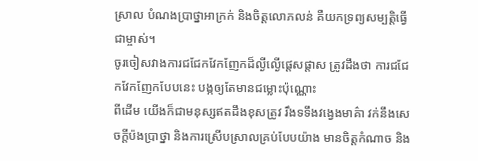ស្រាល បំណងប្រាថ្នាអាក្រក់ និងចិត្ដលោភលន់ គឺយកទ្រព្យសម្បត្តិធ្វើជាម្ចាស់។
ចូរចៀសវាងការជជែកវែកញែកដ៏ល្ងីល្ងើផ្ដេសផ្ដាស ត្រូវដឹងថា ការជជែកវែកញែកបែបនេះ បង្កឲ្យតែមានជម្លោះប៉ុណ្ណោះ
ពីដើម យើងក៏ជាមនុស្សឥតដឹងខុសត្រូវ រឹងទទឹងវង្វេងមាគ៌ា វក់នឹងសេចក្ដីប៉ងប្រាថ្នា និងការស្រើបស្រាលគ្រប់បែបយ៉ាង មានចិត្ដកំណាច និង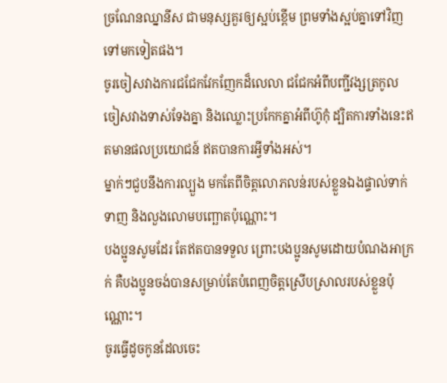ច្រណែនឈ្នានីស ជាមនុស្សគួរឲ្យស្អប់ខ្ពើម ព្រមទាំងស្អប់គ្នាទៅវិញទៅមកទៀតផង។
ចូរចៀសវាងការជជែកវែកញែកដ៏លេលា ជជែកអំពីបញ្ជីវង្សត្រកូល ចៀសវាងទាស់ទែងគ្នា និងឈ្លោះប្រកែកគ្នាអំពីហ៊ូកុំ ដ្បិតការទាំងនេះឥតមានផលប្រយោជន៍ ឥតបានការអ្វីទាំងអស់។
ម្នាក់ៗជួបនឹងការល្បួង មកតែពីចិត្ដលោភលន់របស់ខ្លួនឯងផ្ទាល់ទាក់ទាញ និងលួងលោមបញ្ឆោតប៉ុណ្ណោះ។
បងប្អូនសូមដែរ តែឥតបានទទួល ព្រោះបងប្អូនសូមដោយបំណងអាក្រក់ គឺបងប្អូនចង់បានសម្រាប់តែបំពេញចិត្ដស្រើបស្រាលរបស់ខ្លួនប៉ុណ្ណោះ។
ចូរធ្វើដូចកូនដែលចេះ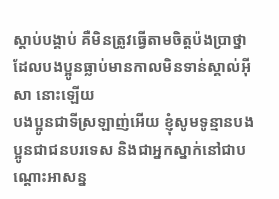ស្ដាប់បង្គាប់ គឺមិនត្រូវធ្វើតាមចិត្ដប៉ងប្រាថ្នា ដែលបងប្អូនធ្លាប់មានកាលមិនទាន់ស្គាល់អ៊ីសា នោះឡើយ
បងប្អូនជាទីស្រឡាញ់អើយ ខ្ញុំសូមទូន្មានបងប្អូនជាជនបរទេស និងជាអ្នកស្នាក់នៅជាបណ្ដោះអាសន្ន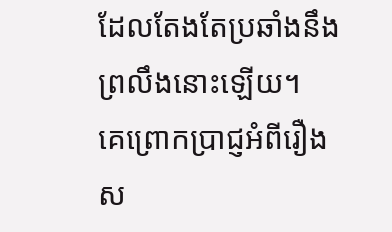ដែលតែងតែប្រឆាំងនឹងព្រលឹងនោះឡើយ។
គេព្រោកប្រាជ្ញអំពីរឿងស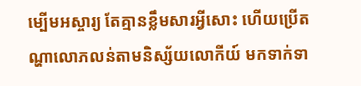ម្បើមអស្ចារ្យ តែគ្មានខ្លឹមសារអ្វីសោះ ហើយប្រើតណ្ហាលោភលន់តាមនិស្ស័យលោកីយ៍ មកទាក់ទា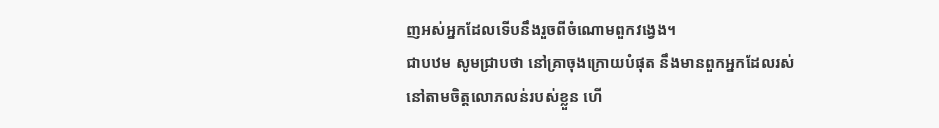ញអស់អ្នកដែលទើបនឹងរួចពីចំណោមពួកវង្វេង។
ជាបឋម សូមជ្រាបថា នៅគ្រាចុងក្រោយបំផុត នឹងមានពួកអ្នកដែលរស់នៅតាមចិត្ដលោភលន់របស់ខ្លួន ហើ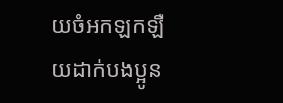យចំអកឡកឡឺយដាក់បងប្អូន